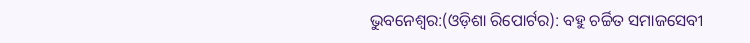ଭୁବନେଶ୍ୱର:(ଓଡ଼ିଶା ରିପୋର୍ଟର): ବହୁ ଚର୍ଚ୍ଚିତ ସମାଜସେବୀ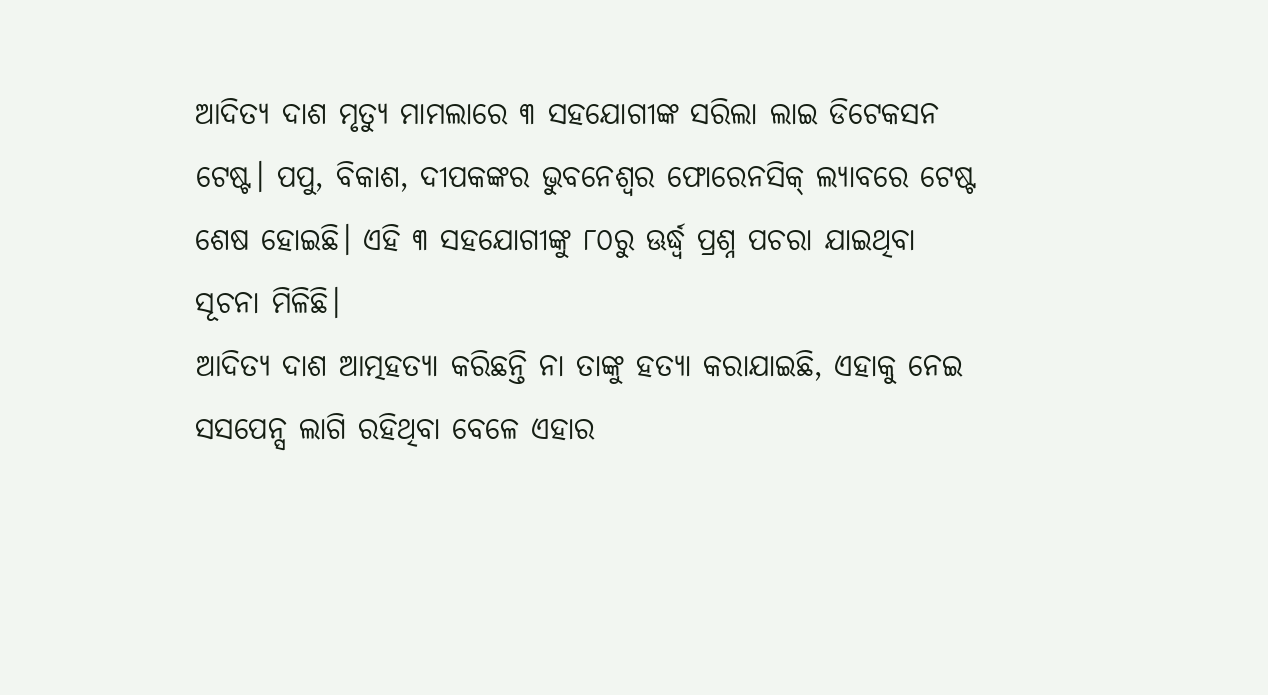ଆଦିତ୍ୟ ଦାଶ ମୃତ୍ୟୁ ମାମଲାରେ ୩ ସହଯୋଗୀଙ୍କ ସରିଲା ଲାଇ ଡିଟେକସନ ଟେଷ୍ଟ। ପପୁ, ବିକାଶ, ଦୀପକଙ୍କର ଭୁବନେଶ୍ୱର ଫୋରେନସିକ୍ ଲ୍ୟାବରେ ଟେଷ୍ଟ ଶେଷ ହୋଇଛି। ଏହି ୩ ସହଯୋଗୀଙ୍କୁ ୮୦ରୁ ଊର୍ଦ୍ଧ୍ୱ ପ୍ରଶ୍ନ ପଚରା ଯାଇଥିବା ସୂଚନା ମିଳିଛି।
ଆଦିତ୍ୟ ଦାଶ ଆତ୍ମହତ୍ୟା କରିଛନ୍ତି ନା ତାଙ୍କୁ ହତ୍ୟା କରାଯାଇଛି, ଏହାକୁ ନେଇ ସସପେନ୍ସ ଲାଗି ରହିଥିବା ବେଳେ ଏହାର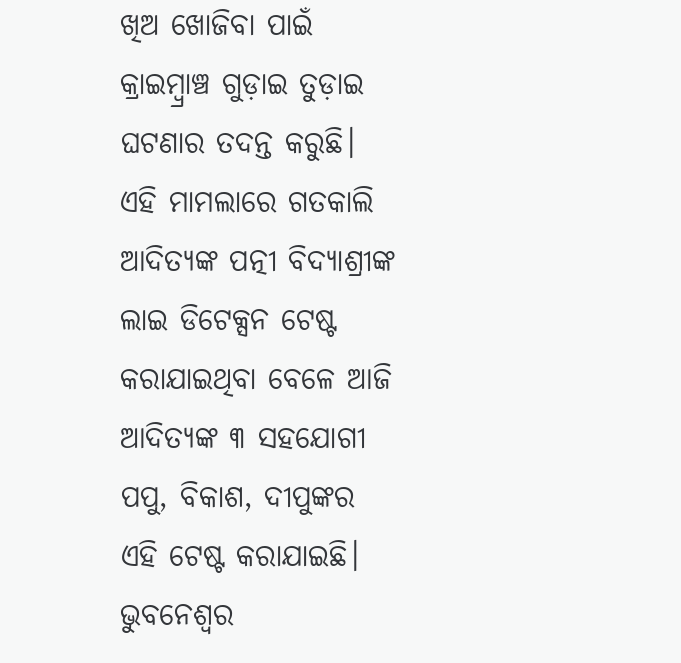ଖିଅ ଖୋଜିବା ପାଇଁ କ୍ରାଇମ୍ବ୍ରାଞ୍ଚ ଗୁଡ଼ାଇ ତୁଡ଼ାଇ ଘଟଣାର ତଦନ୍ତ କରୁଛି। ଏହି ମାମଲାରେ ଗତକାଲି ଆଦିତ୍ୟଙ୍କ ପତ୍ନୀ ବିଦ୍ୟାଶ୍ରୀଙ୍କ ଲାଇ ଡିଟେକ୍ସନ ଟେଷ୍ଟ କରାଯାଇଥିବା ବେଳେ ଆଜି ଆଦିତ୍ୟଙ୍କ ୩ ସହଯୋଗୀ ପପୁ, ବିକାଶ, ଦୀପୁଙ୍କର ଏହି ଟେଷ୍ଟ କରାଯାଇଛି।
ଭୁବନେଶ୍ୱର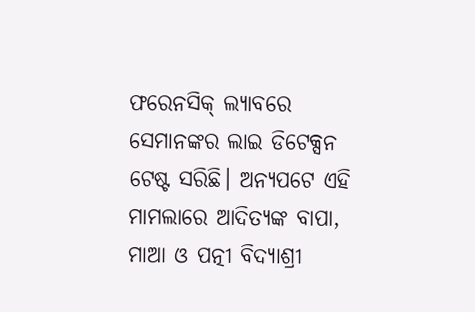ଫରେନସିକ୍ ଲ୍ୟାବରେ ସେମାନଙ୍କର ଲାଇ ଡିଟେକ୍ସନ ଟେଷ୍ଟ ସରିଛି। ଅନ୍ୟପଟେ ଏହି ମାମଲାରେ ଆଦିତ୍ୟଙ୍କ ବାପା, ମାଆ ଓ ପତ୍ନୀ ବିଦ୍ୟାଶ୍ରୀ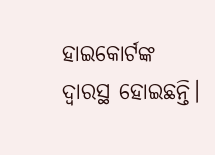ହାଇକୋର୍ଟଙ୍କ ଦ୍ୱାରସ୍ଥ ହୋଇଛନ୍ତି।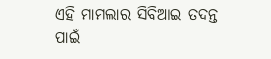ଏହି ମାମଲାର ସିବିଆଇ ତଦନ୍ତ ପାଇଁ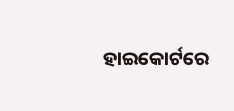ହାଇକୋର୍ଟରେ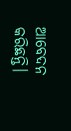ଆବେଦନ କରିଛନ୍ତି।